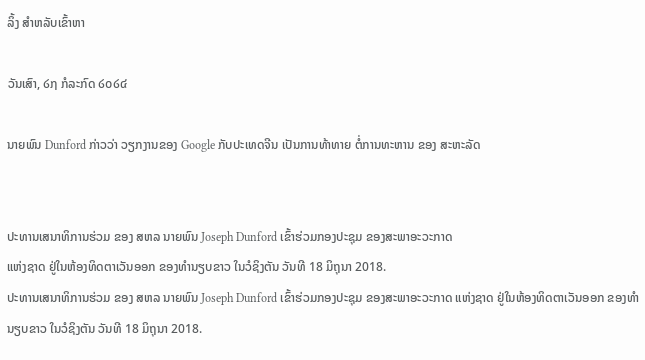ລິ້ງ ສຳຫລັບເຂົ້າຫາ

ວັນເສົາ, ໒໗ ກໍລະກົດ ໒໐໒໔

ນາຍພົນ Dunford ກ່າວວ່າ ວຽກງານຂອງ Google ກັບປະເທດຈີນ ເປັນການທ້າທາຍ ຕໍ່ການທະຫານ ຂອງ ສະຫະລັດ


ປະທານເສນາທິການຮ່ວມ ຂອງ ສຫລ ນາຍພົນ Joseph Dunford ເຂົ້າຮ່ວມກອງປະຊຸມ ຂອງສະພາອະວະກາດ
ແຫ່ງຊາດ ຢູ່ໃນຫ້ອງທິດຕາເວັນອອກ ຂອງທຳນຽບຂາວ ໃນວໍຊິງຕັນ ວັນທີ 18 ມິຖຸນາ 2018.
ປະທານເສນາທິການຮ່ວມ ຂອງ ສຫລ ນາຍພົນ Joseph Dunford ເຂົ້າຮ່ວມກອງປະຊຸມ ຂອງສະພາອະວະກາດ ແຫ່ງຊາດ ຢູ່ໃນຫ້ອງທິດຕາເວັນອອກ ຂອງທຳນຽບຂາວ ໃນວໍຊິງຕັນ ວັນທີ 18 ມິຖຸນາ 2018.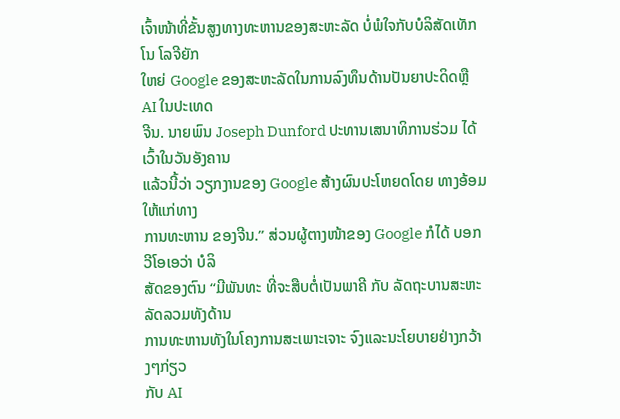ເຈົ້າໜ້າທີ່ຂັ້ນສູງທາງທະຫານຂອງສະຫະລັດ ບໍ່ພໍໃຈກັບບໍລິສັດເທັກໂນ ໂລຈີຍັກ
ໃຫຍ່ Google ຂອງສະຫະລັດໃນການລົງທຶນດ້ານປັນຍາປະດິດຫຼື AI ໃນປະເທດ
ຈີນ. ນາຍພົນ Joseph Dunford ປະທານເສນາທິການຮ່ວມ ໄດ້ ເວົ້າໃນວັນອັງຄານ
ແລ້ວນີ້ວ່າ ວຽກງານຂອງ Google ສ້າງຜົນປະໂຫຍດໂດຍ ທາງອ້ອມ ໃຫ້ແກ່ທາງ
ການທະຫານ ຂອງຈີນ.” ສ່ວນຜູ້ຕາງໜ້າຂອງ Google ກໍໄດ້ ບອກ ວີໂອເອວ່າ ບໍລິ
ສັດຂອງຕົນ “ມີພັນທະ ທີ່ຈະສືບຕໍ່ເປັນພາຄີ ກັບ ລັດຖະບານສະຫະລັດລວມທັງດ້ານ
ການທະຫານທັງໃນໂຄງການສະເພາະເຈາະ ຈົງແລະນະໂຍບາຍຢ່າງກວ້າງໆກ່ຽວ
ກັບ AI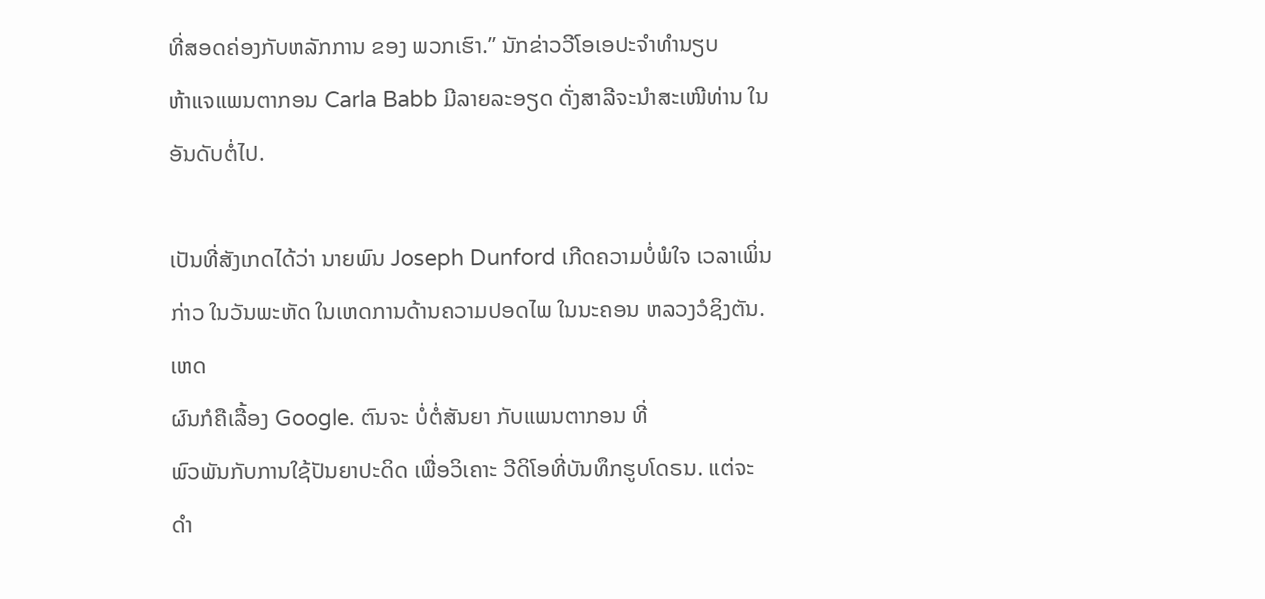ທີ່ສອດຄ່ອງກັບຫລັກການ ຂອງ ພວກເຮົາ.” ນັກຂ່າວວີໂອເອປະຈຳທຳນຽບ
ຫ້າແຈແພນຕາກອນ Carla Babb ມີລາຍລະອຽດ ດັ່ງສາລີຈະນຳສະເໜີທ່ານ ໃນ
ອັນດັບຕໍ່ໄປ.

ເປັນທີ່ສັງເກດໄດ້ວ່າ ນາຍພົນ Joseph Dunford ເກີດຄວາມບໍ່ພໍໃຈ ເວລາເພິ່ນກ່າວ ໃນວັນພະຫັດ ໃນເຫດການດ້ານຄວາມປອດໄພ ໃນນະຄອນ ຫລວງວໍຊິງຕັນ. ເຫດ
ຜົນກໍຄືເລື້ອງ Google. ຕົນຈະ ບໍ່ຕໍ່ສັນຍາ ກັບແພນຕາກອນ ທີ່
ພົວພັນກັບການໃຊ້ປັນຍາປະດິດ ເພື່ອວິເຄາະ ວີດິໂອທີ່ບັນທຶກຮູບໂດຣນ. ແຕ່ຈະ
ດຳ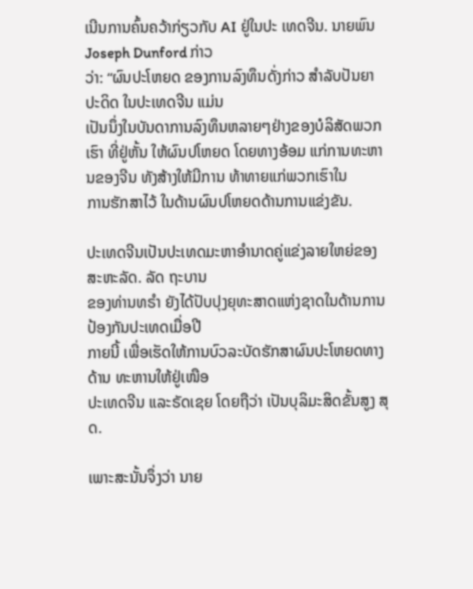ເນີນການຄົ້ນຄວ້າກ່ຽວກັບ AI ຢູ່ໃນປະ ເທດຈີນ. ນາຍພົນ Joseph Dunford ກ່າວ
ວ່າ: “ຜົນປະໂຫຍດ ຂອງການລົງທຶນດັ່ງກ່າວ ສຳລັບປັນຍາປະດິດ ໃນປະເທດຈີນ ແມ່ນ
ເປັນນຶ່ງໃນບັນດາການລົງທຶນຫລາຍໆຢ່າງຂອງບໍລິສັດພວກເຮົາ ທີ່ຢູ່ຫັ້ນ ໃຫ້ຜົນປໂຫຍດ ໂດຍທາງອ້ອມ ແກ່ການທະຫານຂອງຈີນ ທັງສ້າງໃຫ້ມີການ ທ້າທາຍແກ່ພວກເຮົາໃນ
ການຮັກສາໄວ້ ໃນດ້ານຜົນປໂຫຍດດ້ານການແຂ່ງຂັນ.

ປະເທດຈີນເປັນປະເທດມະຫາອຳນາດຄູ່ແຂ່ງລາຍໃຫຍ່ຂອງ ສະຫະລັດ. ລັດ ຖະບານ
ຂອງທ່ານທຣຳ ຍັງໄດ້ປັບປຸງຍຸທະສາດແຫ່ງຊາດໃນດ້ານການປ້ອງກັນປະເທດເມື່ອປີ
ກາຍນີ້ ເພື່ອເຮັດໃຫ້ການບົວລະບັດຮັກສາຜົນປະໂຫຍດທາງດ້ານ ທະຫານໃຫ້ຢູ່ເໜືອ
ປະເທດຈີນ ແລະຣັດເຊຍ ໂດຍຖືວ່າ ເປັນບຸລິມະສິດຂັ້ນສູງ ສຸດ.

ເພາະສະນັ້ນຈຶ່ງວ່າ ນາຍ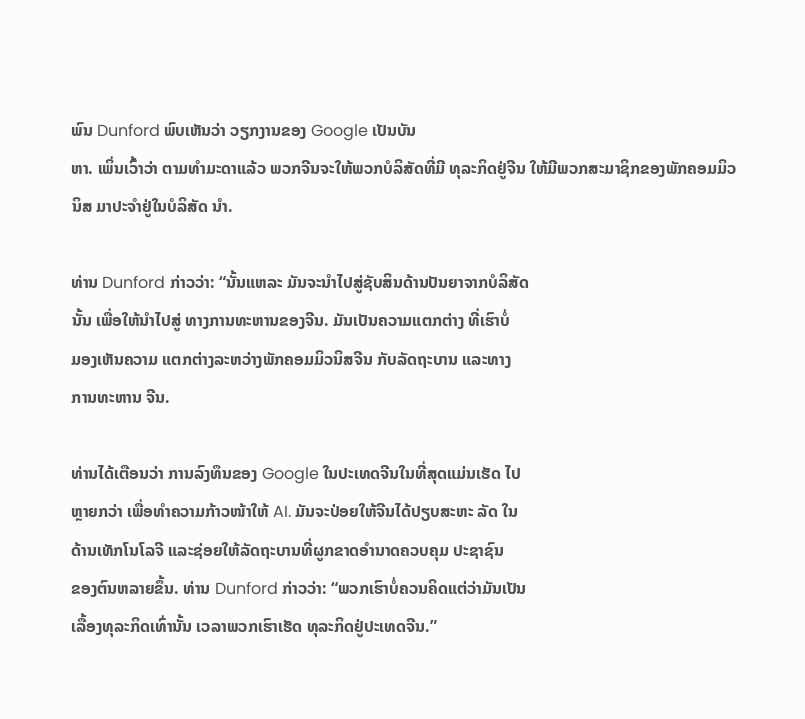ພົນ Dunford ພົບເຫັນວ່າ ວຽກງານຂອງ Google ເປັນບັນ
ຫາ. ເພິ່ນເວົ້າວ່າ ຕາມທຳມະດາແລ້ວ ພວກຈີນຈະໃຫ້ພວກບໍລິສັດທີ່ມີ ທຸລະກິດຢູ່ຈີນ ໃຫ້ມີພວກສະມາຊິກຂອງພັກຄອມມິວນິສ ມາປະຈຳຢູ່ໃນບໍລິສັດ ນຳ.

ທ່ານ Dunford ກ່າວວ່າ: “ນັ້ນແຫລະ ມັນຈະນຳໄປສູ່ຊັບສິນດ້ານປັນຍາຈາກບໍລິສັດ
ນັ້ນ ເພື່ອໃຫ້ນຳໄປສູ່ ທາງການທະຫານຂອງຈີນ. ມັນເປັນຄວາມແຕກຕ່າງ ທີ່ເຮົາບໍ່
ມອງເຫັນຄວາມ ແຕກຕ່າງລະຫວ່າງພັກຄອມມິວນິສຈີນ ກັບລັດຖະບານ ແລະທາງ
ການທະຫານ ຈີນ.

ທ່ານໄດ້ເຕືອນວ່າ ການລົງທຶນຂອງ Google ໃນປະເທດຈີນໃນທີ່ສຸດແມ່ນເຮັດ ໄປ
ຫຼາຍກວ່າ ເພື່ອທຳຄວາມກ້າວໜ້າໃຫ້ AI. ມັນຈະປ່ອຍໃຫ້ຈີນໄດ້ປຽບສະຫະ ລັດ ໃນ
ດ້ານເທັກໂນໂລຈີ ແລະຊ່ອຍໃຫ້ລັດຖະບານທີ່ຜູກຂາດອຳນາດຄວບຄຸມ ປະຊາຊົນ
ຂອງຕົນຫລາຍຂຶ້ນ. ທ່ານ Dunford ກ່າວວ່າ: “ພວກເຮົາບໍ່ຄວນຄິດແຕ່ວ່າມັນເປັນ
ເລື້ອງທຸລະກິດເທົ່ານັ້ນ ເວລາພວກເຮົາເຮັດ ທຸລະກິດຢູ່ປະເທດຈີນ.”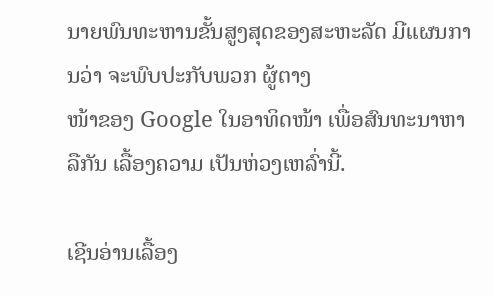ນາຍພົນທະຫານຂັ້ນສູງສຸດຂອງສະຫະລັດ ມີແຜນການວ່າ ຈະພົບປະກັບພວກ ຜູ້ຕາງ
ໜ້າຂອງ Google ໃນອາທິດໜ້າ ເພື່ອສົນທະນາຫາລືກັນ ເລື້ອງຄວາມ ເປັນຫ່ວງເຫລົ່ານີ້.

ເຊີນອ່ານເລື້ອງ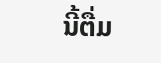ນີ້ຕື່ມ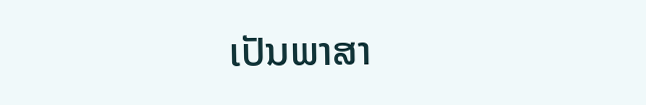ເປັນພາສາ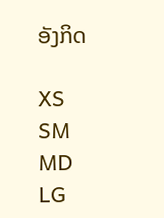ອັງກິດ

XS
SM
MD
LG